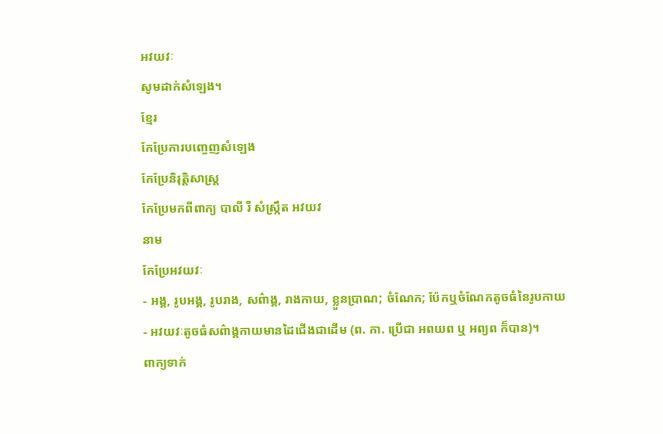អវយវៈ
សូមដាក់សំឡេង។
ខ្មែរ
កែប្រែការបញ្ចេញសំឡេង
កែប្រែនិរុត្តិសាស្ត្រ
កែប្រែមកពីពាក្យ បាលី រឺ សំស្ក្រឹត អវយវ
នាម
កែប្រែអវយវៈ
- អង្គ, រូបអង្គ, រូបរាង, សព៌ាង្គ, រាងកាយ, ខ្លួនប្រាណ; ចំណែក; ប៉ែកឬចំណែកតូចធំនៃរូបកាយ
- អវយវៈតូចធំសព៌ាង្គកាយមានដៃជើងជាដើម (ព. កា. ប្រើជា អពយព ឬ អព្យព ក៏បាន)។
ពាក្យទាក់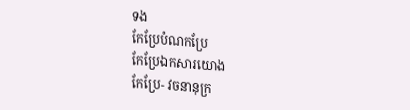ទង
កែប្រែបំណកប្រែ
កែប្រែឯកសារយោង
កែប្រែ- វចនានុក្រ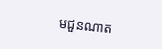មជួនណាត